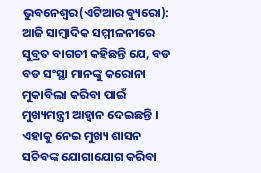ଭୁବନେଶ୍ୱର(ଏଟିଆର ବ୍ୟୁରୋ): ଆଜି ସାମ୍ବାଦିକ ସମ୍ମୀଳନୀରେ ସୁବ୍ରତ ବାଗଚୀ କହିଛନ୍ତି ଯେ, ବଡ ବଡ ସଂସ୍ଥା ମାନଙ୍କୁ କରୋନା ମୁକାବିଲା କରିବା ପାଇଁ ମୁଖ୍ୟମନ୍ତ୍ରୀ ଆହ୍ୱାନ ଦେଇଛନ୍ତି । ଏହାକୁ ନେଇ ମୁଖ୍ୟ ଶାସନ ସଚିବଙ୍କ ଯୋଗାଯୋଗ କରିବା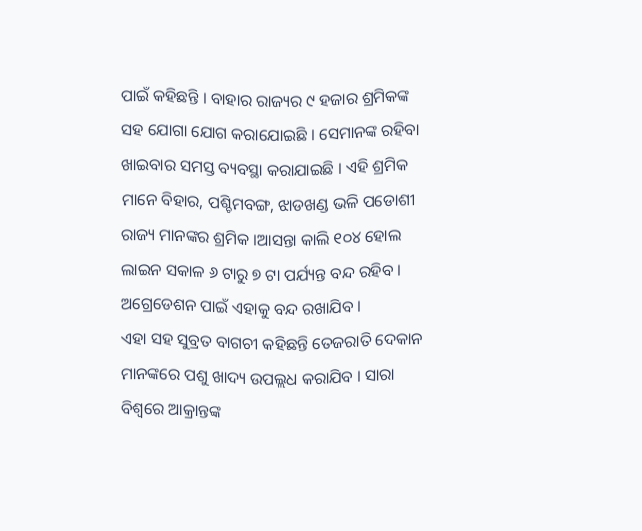ପାଇଁ କହିଛନ୍ତି । ବାହାର ରାଜ୍ୟର ୯ ହଜାର ଶ୍ରମିକଙ୍କ ସହ ଯୋଗା ଯୋଗ କରାଯୋଇଛି । ସେମାନଙ୍କ ରହିବା ଖାଇବାର ସମସ୍ତ ବ୍ୟବସ୍ଥା କରାଯାଇଛି । ଏହି ଶ୍ରମିକ ମାନେ ବିହାର, ପଶ୍ଚିମବଙ୍ଗ, ଝାଡଖଣ୍ଡ ଭଳି ପଡୋଶୀ ରାଜ୍ୟ ମାନଙ୍କର ଶ୍ରମିକ ।ଆସନ୍ତା କାଲି ୧୦୪ ହୋଲ ଲାଇନ ସକାଳ ୬ ଟାରୁ ୭ ଟା ପର୍ଯ୍ୟନ୍ତ ବନ୍ଦ ରହିବ । ଅଗ୍ରେଡେଶନ ପାଇଁ ଏହାକୁ ବନ୍ଦ ରଖାଯିବ ।
ଏହା ସହ ସୁବ୍ରତ ବାଗଚୀ କହିଛନ୍ତି ତେଜରାତି ଦେକାନ ମାନଙ୍କରେ ପଶୁ ଖାଦ୍ୟ ଉପଲ୍ଲଧ କରାଯିବ । ସାରା ବିଶ୍ୱରେ ଆକ୍ରାନ୍ତଙ୍କ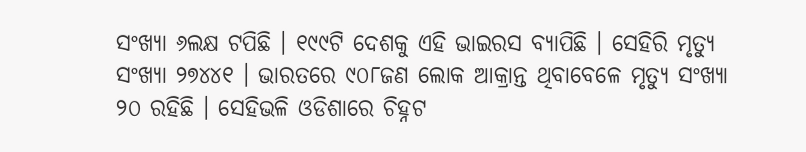ସଂଖ୍ୟା ୬ଲକ୍ଷ ଟପିଛି । ୧୯୯ଟି ଦେଶକୁ ଏହି ଭାଇରସ ବ୍ୟାପିଛି । ସେହିରି ମୃତ୍ୟୁ ସଂଖ୍ୟା ୨୭୪୪୧ । ଭାରତରେ ୯୦୮ଜଣ ଲୋକ ଆକ୍ରାନ୍ତ ଥିବାବେଳେ ମୃତ୍ୟୁ ସଂଖ୍ୟା ୨୦ ରହିଛି । ସେହିଭଳି ଓଡିଶାରେ ଚିହ୍ନଟ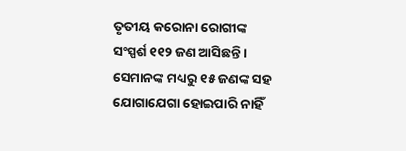ତୃତୀୟ କରୋନା ରୋଗୀଙ୍କ ସଂସ୍ପର୍ଶ ୧୧୨ ଜଣ ଆସିଛନ୍ତି । ସେମାନଙ୍କ ମଧ୍ୟରୁ ୧୫ ଜଣଙ୍କ ସହ ଯୋଗାଯେଗା ହୋଇପାରି ନାହିଁ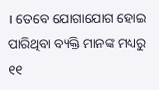। ତେବେ ଯୋଗାଯୋଗ ହୋଇ ପାରିଥିବା ବ୍ୟକ୍ତି ମାନଙ୍କ ମଧ୍ୟରୁ ୧୧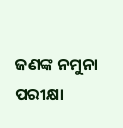ଜଣଙ୍କ ନମୁନା ପରୀକ୍ଷା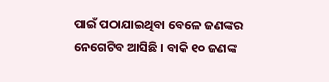ପାଇଁ ପଠାଯାଇଥିବା ବେଳେ ଜଣଙ୍କର ନେଗେଟିବ ଆସିଛି । ବାକି ୧୦ ଜଣଙ୍କ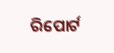ରିପୋର୍ଟ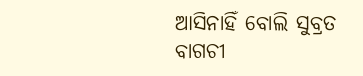ଆସିନାହିଁ ବୋଲି ସୁବ୍ରତ ବାଗଚୀ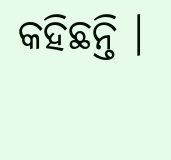କହିଛନ୍ତି ।